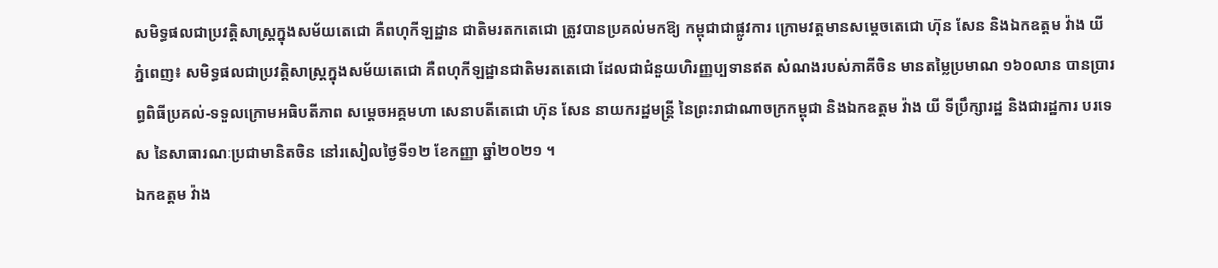សមិទ្ធផលជាប្រវត្តិសាស្ត្រក្នុងសម័យតេជោ គឺពហុកីឡដ្ឋាន ជាតិមរតកតេជោ ត្រូវបានប្រគល់មកឱ្យ កម្ពុជាជាផ្លូវការ ក្រោមវត្តមានសម្ដេចតេជោ ហ៊ុន សែន និងឯកឧត្តម វ៉ាង យី
ភ្នំពេញ៖ សមិទ្ធផលជាប្រវត្តិសាស្ត្រក្នុងសម័យតេជោ គឺពហុកីឡដ្ឋានជាតិមរតតេជោ ដែលជាជំនួយហិរញ្ញប្បទានឥត សំណងរបស់ភាគីចិន មានតម្លៃប្រមាណ ១៦០លាន បានប្រារព្ធពិធីប្រគល់-ទទួលក្រោមអធិបតីភាព សម្ដេចអគ្គមហា សេនាបតីតេជោ ហ៊ុន សែន នាយករដ្ឋមន្រ្តី នៃព្រះរាជាណាចក្រកម្ពុជា និងឯកឧត្តម វ៉ាង យី ទីប្រឹក្សារដ្ឋ និងជារដ្ឋការ បរទេស នៃសាធារណៈប្រជាមានិតចិន នៅរសៀលថ្ងៃទី១២ ខែកញ្ញា ឆ្នាំ២០២១ ។
ឯកឧត្តម វ៉ាង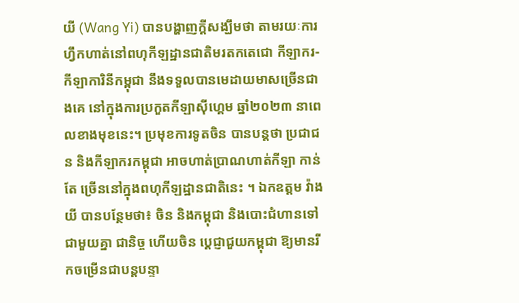យី (Wang Yi) បានបង្ហាញក្ដីសង្ឃឹមថា តាមរយៈការហ្វឹកហាត់នៅពហុកីឡដ្ឋានជាតិមរតកតេជោ កីឡាករ-កីឡាការិនីកម្ពុជា នឹងទទួលបានមេដាយមាសច្រើនជាងគេ នៅក្នុងការប្រកួតកីឡាស៊ីហ្គេម ឆ្នាំ២០២៣ នាពេលខាងមុខនេះ។ ប្រមុខការទូតចិន បានបន្តថា ប្រជាជន និងកីឡាករកម្ពុជា អាចហាត់ប្រាណហាត់កីឡា កាន់តែ ច្រើននៅក្នុងពហុកីឡដ្ឋានជាតិនេះ ។ ឯកឧត្តម វ៉ាង យី បានបន្ថែមថា៖ ចិន និងកម្ពុជា និងបោះជំហានទៅជាមួយគ្នា ជានិច្ច ហើយចិន ប្ដេជ្ញាជួយកម្ពុជា ឱ្យមានរីកចម្រើនជាបន្តបន្ទា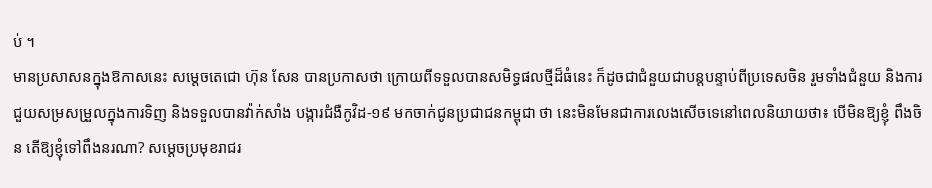ប់ ។
មានប្រសាសនក្នុងឱកាសនេះ សម្ដេចតេជោ ហ៊ុន សែន បានប្រកាសថា ក្រោយពីទទួលបានសមិទ្ធផលថ្មីដ៏ធំនេះ ក៏ដូចជាជំនួយជាបន្តបន្ទាប់ពីប្រទេសចិន រួមទាំងជំនួយ និងការជួយសម្រសម្រួលក្នុងការទិញ និងទទួលបានវ៉ាក់សាំង បង្ការជំងឺកូវិដ-១៩ មកចាក់ជូនប្រជាជនកម្ពុជា ថា នេះមិនមែនជាការលេងសើចទេនៅពេលនិយាយថា៖ បើមិនឱ្យខ្ញុំ ពឹងចិន តើឱ្យខ្ញុំទៅពឹងនរណា? សម្តេចប្រមុខរាជរ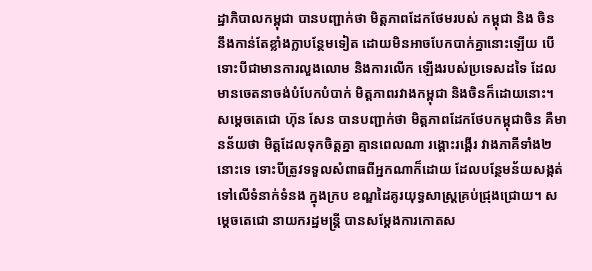ដ្ឋាភិបាលកម្ពុជា បានបញ្ជាក់ថា មិត្តភាពដែកថែមរបស់ កម្ពុជា និង ចិន នឹងកាន់តែខ្លាំងក្លាបន្ថែមទៀត ដោយមិនអាចបែកបាក់គ្នានោះឡើយ បើទោះបីជាមានការលួងលោម និងការលើក ឡើងរបស់ប្រទេសដទៃ ដែលមានចេតនាចង់បំបែកបំបាក់ មិត្តភាពរវាងកម្ពុជា និងចិនក៏ដោយនោះ។ សម្តេចតេជោ ហ៊ុន សែន បានបញ្ជាក់ថា មិត្តភាពដែកថែបកម្ពុជាចិន គឺមានន័យថា មិត្តដែលទុកចិត្តគ្នា គ្មានពេលណា រង្គោះរង្គើរ វាងភាគីទាំង២នោះទេ ទោះបីត្រូវទទួលសំពាធពីអ្នកណាក៏ដោយ ដែលបន្ថែមន័យសង្កត់ទៅលើទំនាក់ទំនង ក្នុងក្រប ខណ្ឌដៃគូរយុទ្ធសាស្ត្រគ្រប់ជ្រុងជ្រោយ។ សម្តេចតេជោ នាយករដ្ឋមន្ត្រី បានសម្តែងការកោតស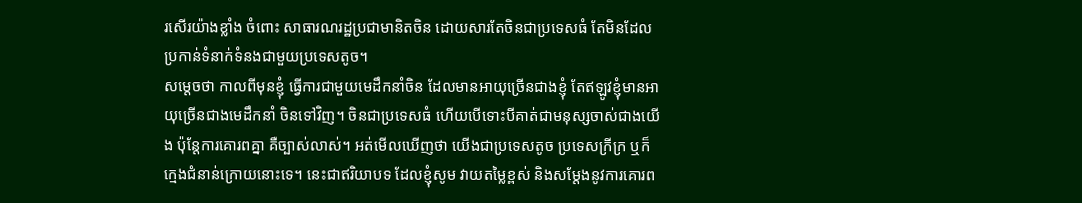រសើរយ៉ាងខ្លាំង ចំពោះ សាធារណរដ្ឋប្រជាមានិតចិន ដោយសារតែចិនជាប្រទេសធំ តែមិនដែលប្រកាន់ទំនាក់ទំនងជាមួយប្រទេសតូច។
សម្តេចថា កាលពីមុនខ្ញុំ ធ្វើការជាមួយមេដឹកនាំចិន ដែលមានអាយុច្រើនជាងខ្ញុំ តែឥឡូវខ្ញុំមានអាយុច្រើនជាងមេដឹកនាំ ចិនទៅវិញ។ ចិនជាប្រទេសធំ ហើយបើទោះបីគាត់ជាមនុស្សចាស់ជាងយើង ប៉ុន្តែការគោរពគ្នា គឺច្បាស់លាស់។ អត់មើលឃើញថា យើងជាប្រទេសតូច ប្រទេសក្រីក្រ ឬក៏ក្មេងជំនាន់ក្រោយនោះទេ។ នេះជាឥរិយាបទ ដែលខ្ញុំសូម វាយតម្លៃខ្ពស់ និងសម្តែងនូវការគោរព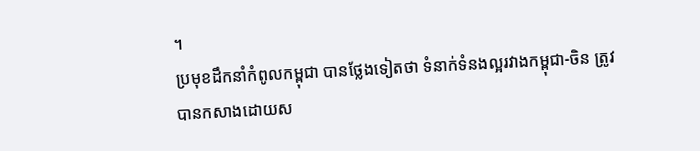។
ប្រមុខដឹកនាំកំពូលកម្ពុជា បានថ្លែងទៀតថា ទំនាក់ទំនងល្អរវាងកម្ពុជា-ចិន ត្រូវបានកសាងដោយស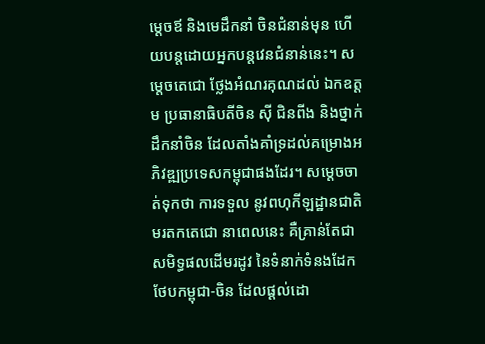ម្តេចឪ និងមេដឹកនាំ ចិនជំនាន់មុន ហើយបន្តដោយអ្នកបន្តវេនជំនាន់នេះ។ សម្តេចតេជោ ថ្លែងអំណរគុណដល់ ឯកឧត្តម ប្រធានាធិបតីចិន ស៊ី ជិនពីង និងថ្នាក់ដឹកនាំចិន ដែលតាំងគាំទ្រដល់គម្រោងអភិវឌ្ឍប្រទេសកម្ពុជាផងដែរ។ សម្តេចចាត់ទុកថា ការទទួល នូវពហុកីឡដ្ឋានជាតិមរតកតេជោ នាពេលនេះ គឺគ្រាន់តែជាសមិទ្ធផលដើមរដូវ នៃទំនាក់ទំនងដែកថែបកម្ពុជា-ចិន ដែលផ្តល់ដោ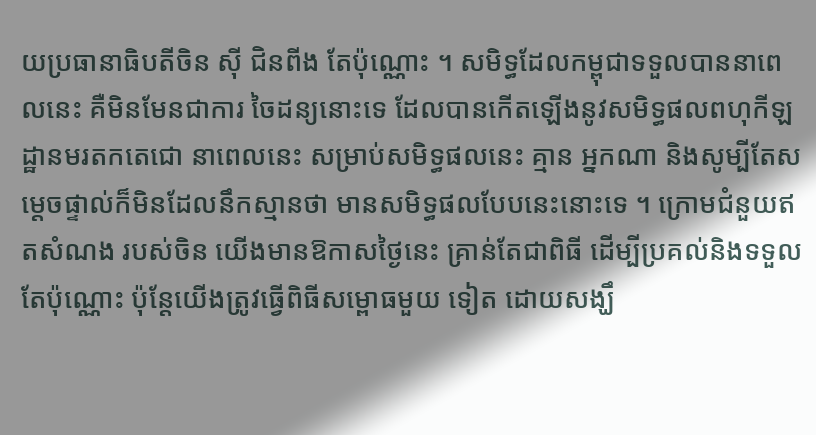យប្រធានាធិបតីចិន ស៊ី ជិនពីង តែប៉ុណ្ណោះ ។ សមិទ្ធដែលកម្ពុជាទទួលបាននាពេលនេះ គឺមិនមែនជាការ ចៃដន្យនោះទេ ដែលបានកើតឡើងនូវសមិទ្ធផលពហុកីឡដ្ឋានមរតកតេជោ នាពេលនេះ សម្រាប់សមិទ្ធផលនេះ គ្មាន អ្នកណា និងសូម្បីតែសម្តេចផ្ទាល់ក៏មិនដែលនឹកស្មានថា មានសមិទ្ធផលបែបនេះនោះទេ ។ ក្រោមជំនួយឥតសំណង របស់ចិន យើងមានឱកាសថ្ងៃនេះ គ្រាន់តែជាពិធី ដើម្បីប្រគល់និងទទួលតែប៉ុណ្ណោះ ប៉ុន្តែយើងត្រូវធ្វើពិធីសម្ពោធមួយ ទៀត ដោយសង្ឃឹ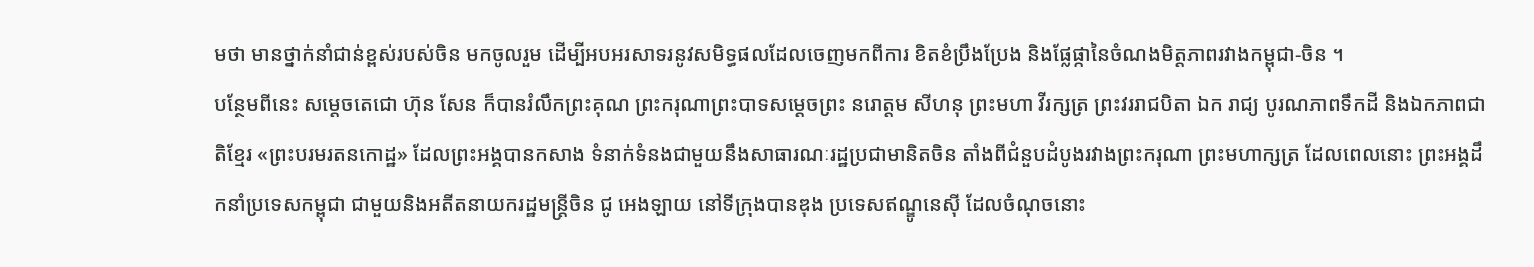មថា មានថ្នាក់នាំជាន់ខ្ពស់របស់ចិន មកចូលរួម ដើម្បីអបអរសាទរនូវសមិទ្ធផលដែលចេញមកពីការ ខិតខំប្រឹងប្រែង និងផ្លែផ្កានៃចំណងមិត្តភាពរវាងកម្ពុជា-ចិន ។
បន្ថែមពីនេះ សម្តេចតេជោ ហ៊ុន សែន ក៏បានរំលឹកព្រះគុណ ព្រះករុណាព្រះបាទសម្តេចព្រះ នរោត្តម សីហនុ ព្រះមហា វីរក្សត្រ ព្រះវររាជបិតា ឯក រាជ្យ បូរណភាពទឹកដី និងឯកភាពជាតិខ្មែរ «ព្រះបរមរតនកោដ្ឋ» ដែលព្រះអង្គបានកសាង ទំនាក់ទំនងជាមួយនឹងសាធារណៈរដ្ឋប្រជាមានិតចិន តាំងពីជំនួបដំបូងរវាងព្រះករុណា ព្រះមហាក្សត្រ ដែលពេលនោះ ព្រះអង្គដឹកនាំប្រទេសកម្ពុជា ជាមួយនិងអតីតនាយករដ្ឋមន្ត្រីចិន ជូ អេងឡាយ នៅទីក្រុងបានឌុង ប្រទេសឥណ្ឌូនេស៊ី ដែលចំណុចនោះ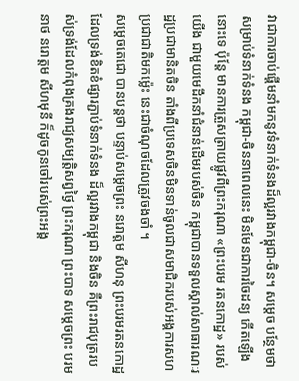វាជាការចាប់ផ្តើមនាំមកនូវទំនាក់ទំនងដ៏ល្អរវាងកម្ពុជា-ចិន។ សម្តេច បន្ថែមថា សម្រាប់ទំនាក់ទំនង កម្ពុជា-ចិននាពេលនេះ មិនមែនជាការចៃដន្យ កើតឡើងនោះទេ ប៉ុន្តែ មានការត្រួសត្រាយផ្លូវពីព្រះករុណា «ព្រះបរម រតនកោដ្ឋ» របស់យើង ជាមួយមេដឹកនាំជំនាន់ដើមរបស់ចិន កម្ពុជាបានទទួលស្គាល់សាធារណៈរដ្ឋប្រជាមានិតចិន តាំងពីប្រទេសចិនមិនទាន់ចូលជាសមាជិករបស់អង្គការសហប្រជាជាតិមកម្ល៉េះ នេះជាចំណុចដែលត្រូវចងចាំ ។
សម្តេចតេជោ បានបន្តថា បន្ទាប់សម្តេចព្រះ នរោត្តម សីហនុ ព្រះបរមរតនកោដ្ឋ ដែលទ្រង់ខិតខំផ្សារភ្ជាប់ទំនាក់ទំនង ដ៏ល្អរវាងកម្ពុជា និងចិន គឺព្រះរាជបុត្ររបស់ទ្រង់ដែលកំពុងគ្រងរាជ្យសម្បត្តិសព្វថ្ងៃ ព្រះករុណា ព្រះបាទ សម្តេចព្រះ បរមនាថ នរោត្តម សីហមុនី ក៏ដូចកូនចៅរបស់ព្រះអង្គ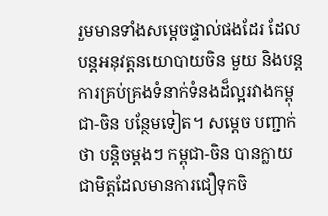រួមមានទាំងសម្តេចផ្ទាល់ផងដែរ ដែលបន្តអនុវត្តនយោបាយចិន មួយ និងបន្តការគ្រប់គ្រងទំនាក់ទំនងដ៏ល្អរវាងកម្ពុជា-ចិន បន្ថែមទៀត។ សម្តេច បញ្ជាក់ថា បន្តិចម្តងៗ កម្ពុជា-ចិន បានក្លាយជាមិត្តដែលមានការជឿទុកចិ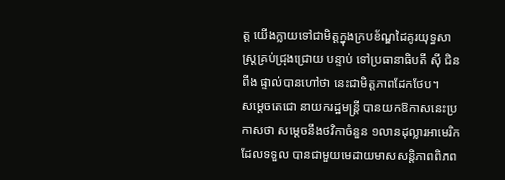ត្ត យើងក្លាយទៅជាមិត្តក្នុងក្របខ័ណ្ឌដៃគូរយុទ្ធសាស្ត្រគ្រប់ជ្រុងជ្រោយ បន្ទាប់ ទៅប្រធានាធិបតី ស៊ី ជិនពីង ផ្ទាល់បានហៅថា នេះជាមិត្តភាពដែកថែប។
សម្តេចតេជោ នាយករដ្ឋមន្ត្រី បានយកឱកាសនេះប្រកាសថា សម្ដេចនឹងថវិកាចំនួន ១លានដុល្លារអាមេរិក ដែលទទួល បានជាមួយមេដាយមាសសន្តិភាពពិភព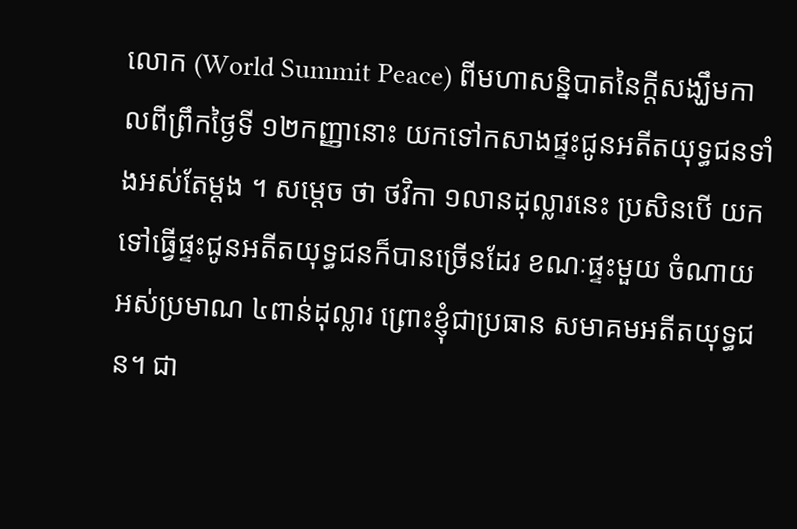លោក (World Summit Peace) ពីមហាសន្និបាតនៃក្តីសង្ឃឹមកាលពីព្រឹកថ្ងៃទី ១២កញ្ញានោះ យកទៅកសាងផ្ទះជូនអតីតយុទ្ធជនទាំងអស់តែម្ដង ។ សម្តេច ថា ថវិកា ១លានដុល្លារនេះ ប្រសិនបើ យកទៅធ្វើផ្ទះជូនអតីតយុទ្ធជនក៏បានច្រើនដែរ ខណៈផ្ទះមួយ ចំណាយអស់ប្រមាណ ៤ពាន់ដុល្លារ ព្រោះខ្ញុំជាប្រធាន សមាគមអតីតយុទ្ធជន។ ជា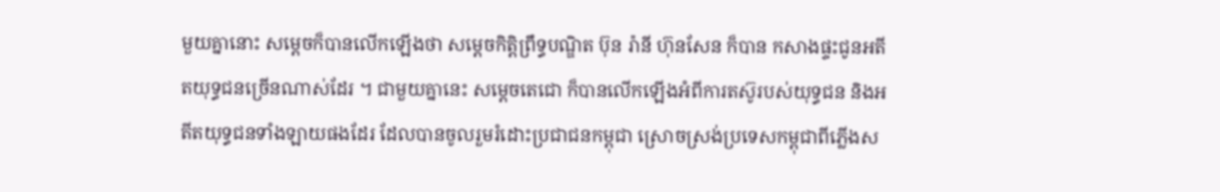មួយគ្នានោះ សម្ដេចក៏បានលើកឡើងថា សម្ដេចកិត្តិព្រឹទ្ធបណ្ឌិត ប៊ុន រ៉ានី ហ៊ុនសែន ក៏បាន កសាងផ្ទះជូនអតីតយុទ្ធជនច្រើនណាស់ដែរ ។ ជាមួយគ្នានេះ សម្ដេចតេជោ ក៏បានលើកឡើងអំពីការតស៊ូរបស់យុទ្ធជន និងអតីតយុទ្ធជនទាំងឡាយផងដែរ ដែលបានចូលរួមរំដោះប្រជាជនកម្ពុជា ស្រោចស្រង់ប្រទេសកម្ពុជាពីភ្លើងស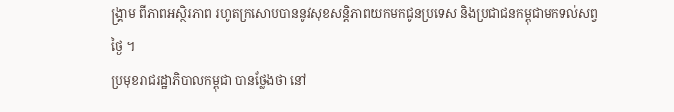ង្គ្រាម ពីភាពអស្ថិរភាព រហូតក្រសោបបាននូវសុខសន្តិភាពយកមកជូនប្រទេស និងប្រជាជនកម្ពុជាមកទល់សព្វថ្ងៃ ។
ប្រមុខរាជរដ្ឋាភិបាលកម្ពុជា បានថ្លែងថា នៅ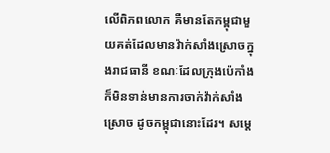លើពិភពលោក គឺមានតែកម្ពុជាមួយគត់ដែលមានវ៉ាក់សាំងស្រោចក្នុងរាជធានី ខណៈដែលក្រុងប៉េកាំង ក៏មិនទាន់មានការចាក់វ៉ាក់សាំងស្រោច ដូចកម្ពុជានោះដែរ។ សម្ដេ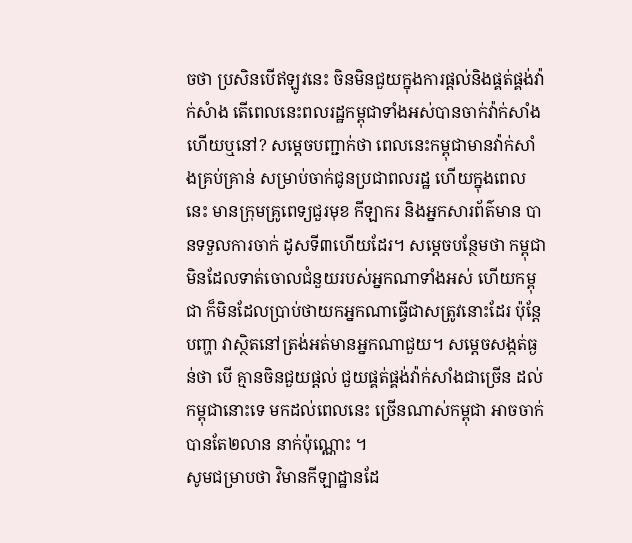ចថា ប្រសិនបើឥឡូវនេះ ចិនមិនជួយក្នុងការផ្តល់និងផ្គត់ផ្គង់វ៉ាក់សំាង តើពេលនេះពលរដ្ឋកម្ពុជាទាំងអស់បានចាក់វ៉ាក់សាំង ហើយឬនៅ? សម្តេចបញ្ជាក់ថា ពេលនេះកម្ពុជាមានវ៉ាក់សាំងគ្រប់គ្រាន់ សម្រាប់ចាក់ជូនប្រជាពលរដ្ឋ ហើយក្នុងពេលនេះ មានក្រុមគ្រូពេទ្យជួរមុខ កីឡាករ និងអ្នកសារព័ត៌មាន បានទទួលការចាក់ ដូសទី៣ហើយដែរ។ សម្តេចបន្ថែមថា កម្ពុជា មិនដែលទាត់ចោលជំនួយរបស់អ្នកណាទាំងអស់ ហើយកម្ពុជា ក៏មិនដែលប្រាប់ថាយកអ្នកណាធ្វើជាសត្រូវនោះដែរ ប៉ុន្តែបញ្ហា វាស្ថិតនៅត្រង់អត់មានអ្នកណាជួយ។ សម្តេចសង្កត់ធ្ងន់ថា បើ គ្មានចិនជួយផ្តល់ ជួយផ្គត់ផ្គង់វ៉ាក់សាំងជាច្រើន ដល់កម្ពុជានោះទេ មកដល់ពេលនេះ ច្រើនណាស់កម្ពុជា អាចចាក់បានតែ២លាន នាក់ប៉ុណ្ណោះ ។
សូមជម្រាបថា វិមានកីឡាដ្ឋានដែ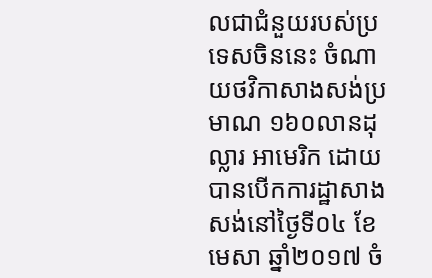លជាជំនួយរបស់ប្រទេសចិននេះ ចំណាយថវិកាសាងសង់ប្រមាណ ១៦០លានដុល្លារ អាមេរិក ដោយបានបើកការដ្ឋាសាងសង់នៅថ្ងៃទី០៤ ខែមេសា ឆ្នាំ២០១៧ ចំ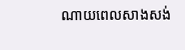ណាយពេលសាងសង់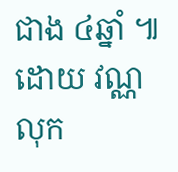ជាង ៤ឆ្នាំ ៕ ដោយ វណ្ណលុក